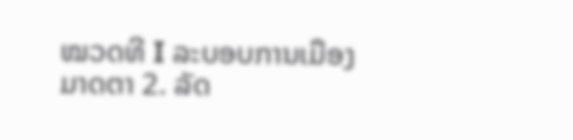ໝວດທີ I ລະບອບການເມືອງ
ມາດຕາ 2. ລັດ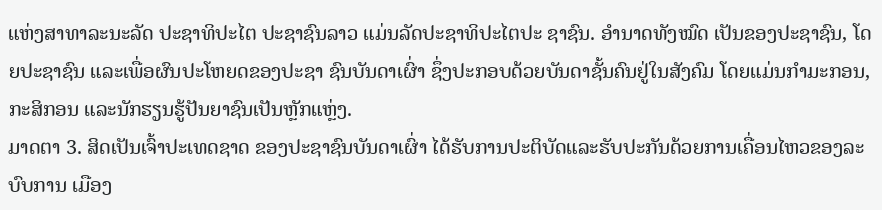ແຫ່ງສາທາລະນະລັດ ປະຊາທິປະໄຕ ປະຊາຊົນລາວ ແມ່ນລັດປະຊາທິປະໄຕປະ ຊາຊົນ. ອໍານາດທັງໝົດ ເປັນຂອງປະຊາຊົນ, ໂດຍປະຊາຊົນ ແລະເພື່ອຜົນປະໂຫຍດຂອງປະຊາ ຊົນບັນດາເຜົ່າ ຊຶ່ງປະກອບດ້ວຍບັນດາຊັ້ນຄົນຢູ່ໃນສັງຄົມ ໂດຍແມ່ນກໍາມະກອນ, ກະສິກອນ ແລະນັກຮຽນຮູ້ປັນຍາຊົນເປັນຫຼັກແຫຼ່ງ.
ມາດຕາ 3. ສິດເປັນເຈົ້າປະເທດຊາດ ຂອງປະຊາຊົນບັນດາເຜົ່າ ໄດ້ຮັບການປະຕິບັດແລະຮັບປະກັນດ້ວຍການເຄື່ອນໄຫວຂອງລະບົບການ ເມືອງ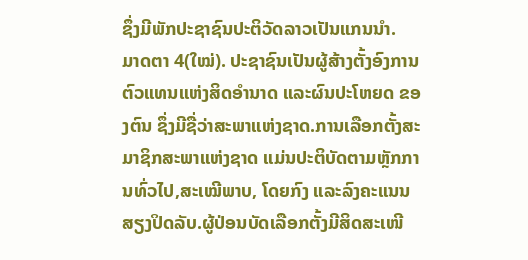ຊຶ່ງມີພັກປະຊາຊົນປະຕິວັດລາວເປັນແກນນໍາ.
ມາດຕາ 4(ໃໝ່). ປະຊາຊົນເປັນຜູ້ສ້າງຕັ້ງອົງການຕົວແທນແຫ່ງສິດອໍານາດ ແລະຜົນປະໂຫຍດ ຂອງຕົນ ຊຶ່ງມີຊື່ວ່າສະພາແຫ່ງຊາດ.ການເລືອກຕັ້ງສະມາຊິກສະພາແຫ່ງຊາດ ແມ່ນປະຕິບັດຕາມຫຼັກການທົ່ວໄປ,ສະເໝີພາບ, ໂດຍກົງ ແລະລົງຄະແນນສຽງປິດລັບ.ຜູ້ປ່ອນບັດເລືອກຕັ້ງມີສິດສະເໜີ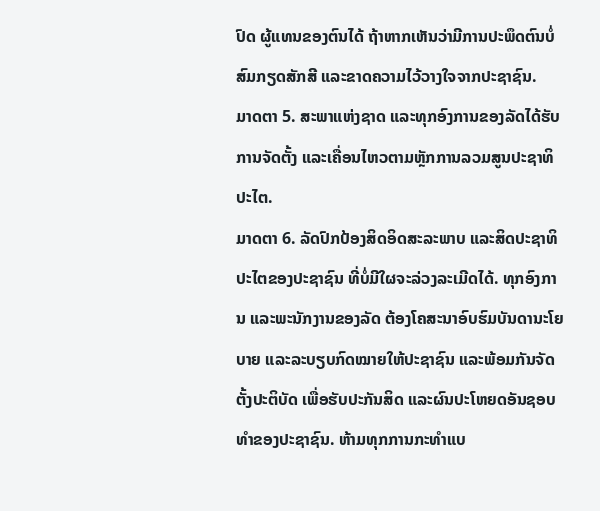ປົດ ຜູ້ແທນຂອງຕົນໄດ້ ຖ້າຫາກເຫັນວ່າມີການປະພຶດຕົນບໍ່ສົມກຽດສັກສີ ແລະຂາດຄວາມໄວ້ວາງໃຈຈາກປະຊາຊົນ.
ມາດຕາ 5. ສະພາແຫ່ງຊາດ ແລະທຸກອົງການຂອງລັດໄດ້ຮັບການຈັດຕັ້ງ ແລະເຄື່ອນໄຫວຕາມຫຼັກການລວມສູນປະຊາທິປະໄຕ.
ມາດຕາ 6. ລັດປົກປ້ອງສິດອິດສະລະພາບ ແລະສິດປະຊາທິປະໄຕຂອງປະຊາຊົນ ທີ່ບໍ່ມີໃຜຈະລ່ວງລະເມີດໄດ້. ທຸກອົງການ ແລະພະນັກງານຂອງລັດ ຕ້ອງໂຄສະນາອົບຮົມບັນດານະໂຍບາຍ ແລະລະບຽບກົດໝາຍໃຫ້ປະຊາຊົນ ແລະພ້ອມກັນຈັດຕັ້ງປະຕິບັດ ເພື່ອຮັບປະກັນສິດ ແລະຜົນປະໂຫຍດອັນຊອບທໍາຂອງປະຊາຊົນ. ຫ້າມທຸກການກະທໍາແບ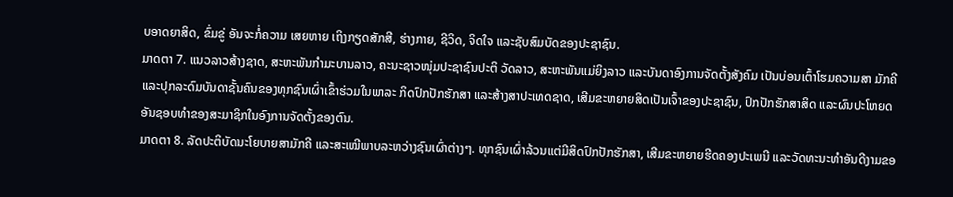ບອາດຍາສິດ, ຂົ່ມຂູ່ ອັນຈະກໍ່ຄວາມ ເສຍຫາຍ ເຖິງກຽດສັກສີ, ຮ່າງກາຍ, ຊີວິດ, ຈິດໃຈ ແລະຊັບສົມບັດຂອງປະຊາຊົນ.
ມາດຕາ 7. ແນວລາວສ້າງຊາດ, ສະຫະພັນກໍາມະບານລາວ, ຄະນະຊາວໜຸ່ມປະຊາຊົນປະຕິ ວັດລາວ, ສະຫະພັນແມ່ຍິງລາວ ແລະບັນດາອົງການຈັດຕັ້ງສັງຄົມ ເປັນບ່ອນເຕົ້າໂຮມຄວາມສາ ມັກຄີ ແລະປຸກລະດົມບັນດາຊັ້ນຄົນຂອງທຸກຊົນເຜົ່າເຂົ້າຮ່ວມໃນພາລະ ກິດປົກປັກຮັກສາ ແລະສ້າງສາປະເທດຊາດ, ເສີມຂະຫຍາຍສິດເປັນເຈົ້າຂອງປະຊາຊົນ, ປົກປັກຮັກສາສິດ ແລະຜົນປະໂຫຍດ ອັນຊອບທໍາຂອງສະມາຊິກໃນອົງການຈັດຕັ້ງຂອງຕົນ.
ມາດຕາ 8. ລັດປະຕິບັດນະໂຍບາຍສາມັກຄີ ແລະສະເໝີພາບລະຫວ່າງຊົນເຜົ່າຕ່າງໆ. ທຸກຊົນເຜົ່າລ້ວນແຕ່ມີສິດປົກປັກຮັກສາ, ເສີມຂະຫຍາຍຮີດຄອງປະເພນີ ແລະວັດທະນະທໍາອັນດີງາມຂອ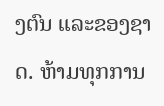ງຕົນ ແລະຂອງຊາດ. ຫ້າມທຸກການ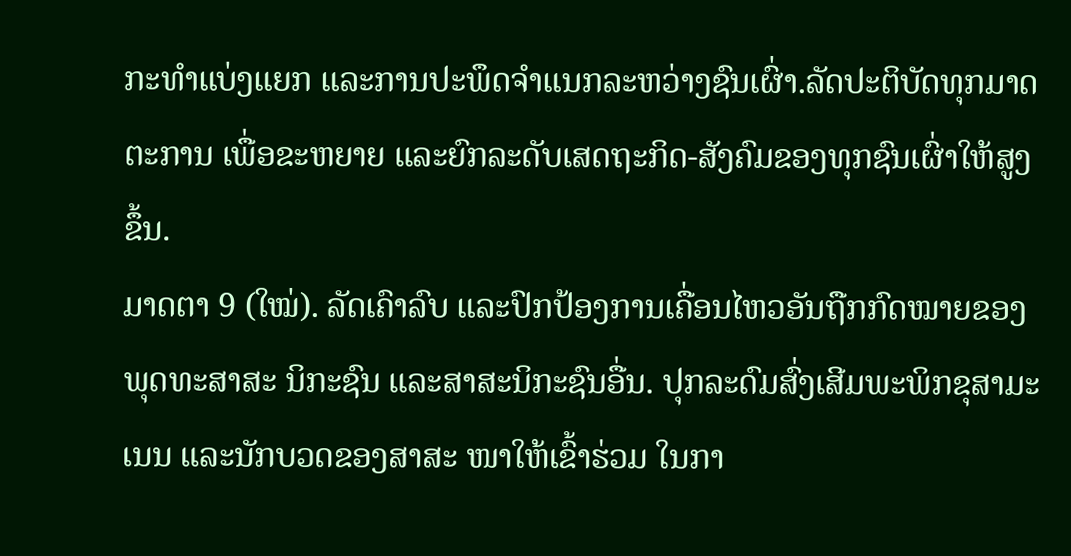ກະທໍາແບ່ງແຍກ ແລະການປະພຶດຈໍາແນກລະຫວ່າງຊົນເຜົ່າ.ລັດປະຕິບັດທຸກມາດຕະການ ເພື່ອຂະຫຍາຍ ແລະຍົກລະດັບເສດຖະກິດ-ສັງຄົມຂອງທຸກຊົນເຜົ່າໃຫ້ສູງຂຶ້ນ.
ມາດຕາ 9 (ໃໝ່). ລັດເຄົາລົບ ແລະປົກປ້ອງການເຄື່ອນໄຫວອັນຖືກກົດໝາຍຂອງພຸດທະສາສະ ນິກະຊົນ ແລະສາສະນິກະຊົນອື່ນ. ປຸກລະດົມສົ່ງເສີມພະພິກຂຸສາມະເນນ ແລະນັກບວດຂອງສາສະ ໜາໃຫ້ເຂົ້າຮ່ວມ ໃນກາ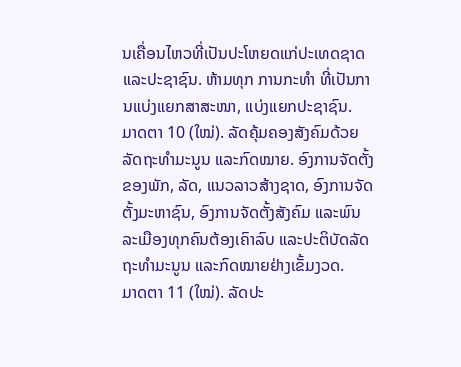ນເຄື່ອນໄຫວທີ່ເປັນປະໂຫຍດແກ່ປະເທດຊາດ ແລະປະຊາຊົນ. ຫ້າມທຸກ ການກະທໍາ ທີ່ເປັນການແບ່ງແຍກສາສະໜາ, ແບ່ງແຍກປະຊາຊົນ.
ມາດຕາ 10 (ໃໝ່). ລັດຄຸ້ມຄອງສັງຄົມດ້ວຍລັດຖະທໍາມະນູນ ແລະກົດໝາຍ. ອົງການຈັດຕັ້ງ ຂອງພັກ, ລັດ, ແນວລາວສ້າງຊາດ, ອົງການຈັດຕັ້ງມະຫາຊົນ, ອົງການຈັດຕັ້ງສັງຄົມ ແລະພົນລະເມືອງທຸກຄົນຕ້ອງເຄົາລົບ ແລະປະຕິບັດລັດຖະທໍາມະນູນ ແລະກົດໝາຍຢ່າງເຂັ້ມງວດ.
ມາດຕາ 11 (ໃໝ່). ລັດປະ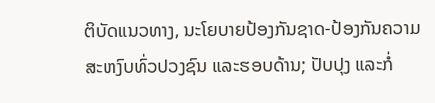ຕິບັດແນວທາງ, ນະໂຍບາຍປ້ອງກັນຊາດ-ປ້ອງກັນຄວາມສະຫງົບທົ່ວປວງຊົນ ແລະຮອບດ້ານ; ປັບປຸງ ແລະກໍ່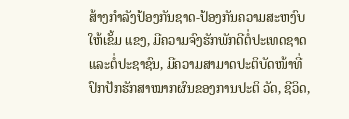ສ້າງກໍາລັງປ້ອງກັນຊາດ-ປ້ອງກັນຄວາມສະຫງົບ ໃຫ້ເຂັ້ມ ແຂງ, ມີຄວາມຈົງຮັກພັກດີຕໍ່ປະເທດຊາດ ແລະຕໍ່ປະຊາຊົນ, ມີຄວາມສາມາດປະຕິບັດໜ້າທີ່ປົກປັກຮັກສາໝາກຜົນຂອງການປະຕິ ວັດ, ຊີວິດ,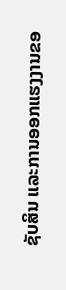ຊັບສິນ ແລະການອອກແຮງງານຂອ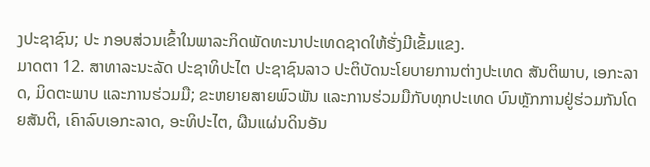ງປະຊາຊົນ; ປະ ກອບສ່ວນເຂົ້າໃນພາລະກິດພັດທະນາປະເທດຊາດໃຫ້ຮັ່ງມີເຂັ້ມແຂງ.
ມາດຕາ 12. ສາທາລະນະລັດ ປະຊາທິປະໄຕ ປະຊາຊົນລາວ ປະຕິບັດນະໂຍບາຍການຕ່າງປະເທດ ສັນຕິພາບ, ເອກະລາດ, ມິດຕະພາບ ແລະການຮ່ວມມື; ຂະຫຍາຍສາຍພົວພັນ ແລະການຮ່ວມມືກັບທຸກປະເທດ ບົນຫຼັກການຢູ່ຮ່ວມກັນໂດຍສັນຕິ, ເຄົາລົບເອກະລາດ, ອະທິປະໄຕ, ຜືນແຜ່ນດິນອັນ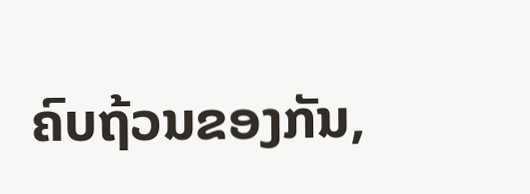ຄົບຖ້ວນຂອງກັນ,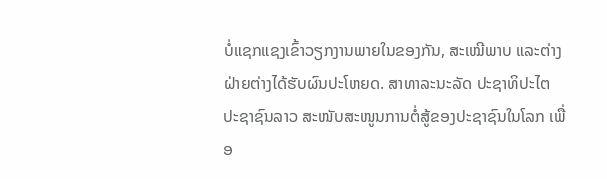ບໍ່ແຊກແຊງເຂົ້າວຽກງານພາຍໃນຂອງກັນ, ສະເໝີພາບ ແລະຕ່າງຝ່າຍຕ່າງໄດ້ຮັບຜົນປະໂຫຍດ. ສາທາລະນະລັດ ປະຊາທິປະໄຕ ປະຊາຊົນລາວ ສະໜັບສະໜູນການຕໍ່ສູ້ຂອງປະຊາຊົນໃນໂລກ ເພື່ອ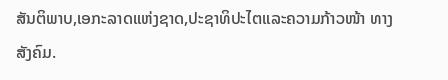ສັນຕິພາບ,ເອກະລາດແຫ່ງຊາດ,ປະຊາທິປະໄຕແລະຄວາມກ້າວໜ້າ ທາງສັງຄົມ.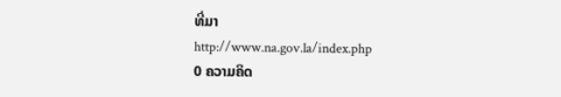ທີ່ມາ
http://www.na.gov.la/index.php
0 ຄວາມຄິດ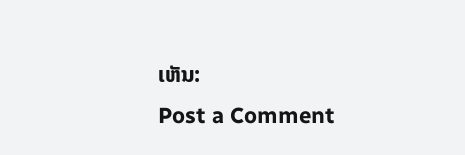ເຫັນ:
Post a Comment